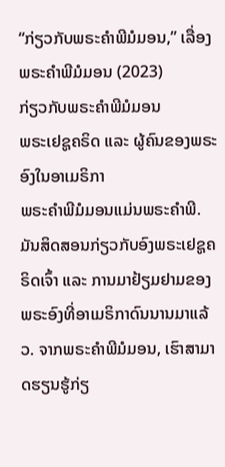“ກ່ຽວກັບພຣະຄຳພີມໍມອນ,” ເລື່ອງພຣະຄຳພີມໍມອນ (2023)
ກ່ຽວກັບພຣະຄຳພີມໍມອນ
ພຣະເຢຊູຄຣິດ ແລະ ຜູ້ຄົນຂອງພຣະອົງໃນອາເມຣິກາ
ພຣະຄຳພີມໍມອນແມ່ນພຣະຄຳພີ. ມັນສິດສອນກ່ຽວກັບອົງພຣະເຢຊູຄຣິດເຈົ້າ ແລະ ການມາຢ້ຽມຢາມຂອງພຣະອົງທີ່ອາເມຣິກາດົນນານມາແລ້ວ. ຈາກພຣະຄຳພີມໍມອນ, ເຮົາສາມາດຮຽນຮູ້ກ່ຽ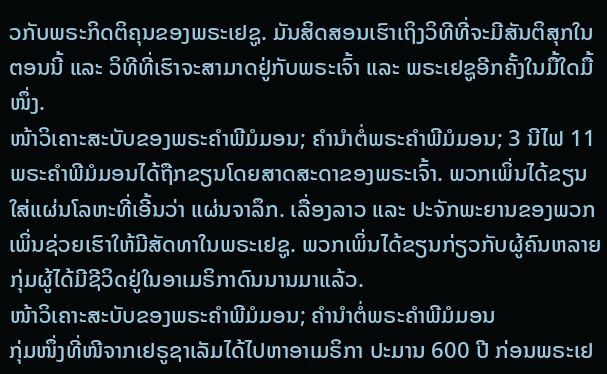ວກັບພຣະກິດຕິຄຸນຂອງພຣະເຢຊູ. ມັນສິດສອນເຮົາເຖິງວິທີທີ່ຈະມີສັນຕິສຸກໃນຕອນນີ້ ແລະ ວິທີທີ່ເຮົາຈະສາມາດຢູ່ກັບພຣະເຈົ້າ ແລະ ພຣະເຢຊູອີກຄັ້ງໃນມື້ໃດມື້ໜຶ່ງ.
ໜ້າວິເຄາະສະບັບຂອງພຣະຄຳພີມໍມອນ; ຄຳນຳຕໍ່ພຣະຄຳພີມໍມອນ; 3 ນີໄຟ 11
ພຣະຄຳພີມໍມອນໄດ້ຖືກຂຽນໂດຍສາດສະດາຂອງພຣະເຈົ້າ. ພວກເພິ່ນໄດ້ຂຽນໃສ່ແຜ່ນໂລຫະທີ່ເອີ້ນວ່າ ແຜ່ນຈາລຶກ. ເລື່ອງລາວ ແລະ ປະຈັກພະຍານຂອງພວກເພິ່ນຊ່ວຍເຮົາໃຫ້ມີສັດທາໃນພຣະເຢຊູ. ພວກເພິ່ນໄດ້ຂຽນກ່ຽວກັບຜູ້ຄົນຫລາຍກຸ່ມຜູ້ໄດ້ມີຊີວິດຢູ່ໃນອາເມຣິກາດົນນານມາແລ້ວ.
ໜ້າວິເຄາະສະບັບຂອງພຣະຄຳພີມໍມອນ; ຄຳນຳຕໍ່ພຣະຄຳພີມໍມອນ
ກຸ່ມໜຶ່ງທີ່ໜີຈາກເຢຣູຊາເລັມໄດ້ໄປຫາອາເມຣິກາ ປະມານ 600 ປີ ກ່ອນພຣະເຢ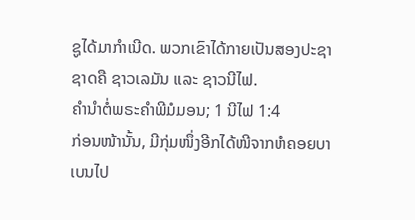ຊູໄດ້ມາກຳເນີດ. ພວກເຂົາໄດ້ກາຍເປັນສອງປະຊາຊາດຄື ຊາວເລມັນ ແລະ ຊາວນີໄຟ.
ຄຳນຳຕໍ່ພຣະຄຳພີມໍມອນ; 1 ນີໄຟ 1:4
ກ່ອນໜ້ານັ້ນ, ມີກຸ່ມໜຶ່ງອີກໄດ້ໜີຈາກຫໍຄອຍບາເບນໄປ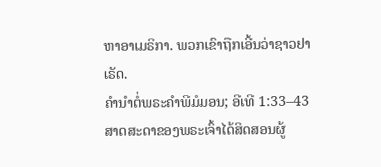ຫາອາເມຣິກາ. ພວກເຂົາຖືກເອີ້ນວ່າຊາວຢາເຣັດ.
ຄຳນຳຕໍ່ພຣະຄຳພີມໍມອນ; ອີເທີ 1:33–43
ສາດສະດາຂອງພຣະເຈົ້າໄດ້ສິດສອນຜູ້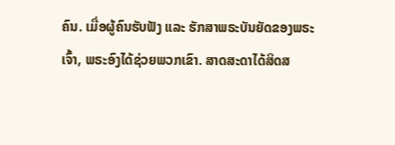ຄົນ. ເມື່ອຜູ້ຄົນຮັບຟັງ ແລະ ຮັກສາພຣະບັນຍັດຂອງພຣະເຈົ້າ, ພຣະອົງໄດ້ຊ່ວຍພວກເຂົາ. ສາດສະດາໄດ້ສິດສ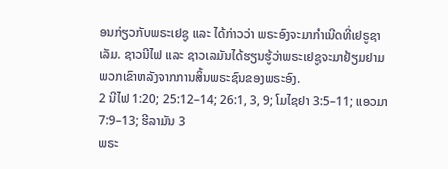ອນກ່ຽວກັບພຣະເຢຊູ ແລະ ໄດ້ກ່າວວ່າ ພຣະອົງຈະມາກຳເນີດທີ່ເຢຣູຊາເລັມ. ຊາວນີໄຟ ແລະ ຊາວເລມັນໄດ້ຮຽນຮູ້ວ່າພຣະເຢຊູຈະມາຢ້ຽມຢາມພວກເຂົາຫລັງຈາກການສິ້ນພຣະຊົນຂອງພຣະອົງ.
2 ນີໄຟ 1:20; 25:12–14; 26:1, 3, 9; ໂມໄຊຢາ 3:5–11; ແອວມາ 7:9–13; ຮີລາມັນ 3
ພຣະ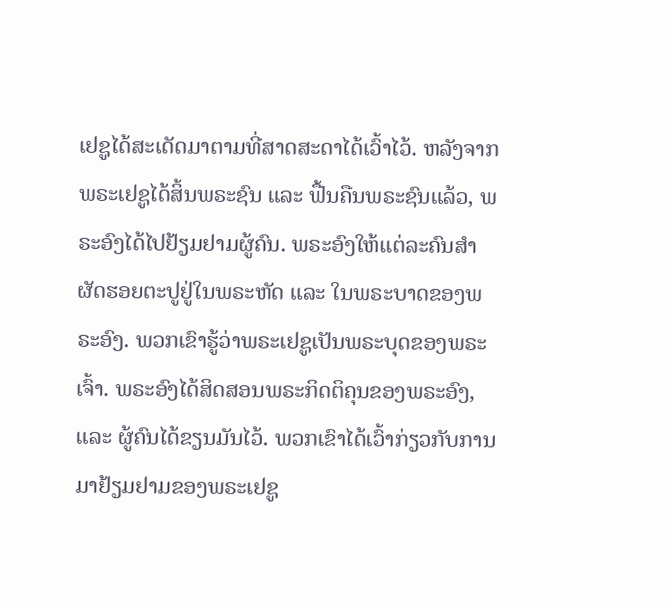ເຢຊູໄດ້ສະເດັດມາຕາມທີ່ສາດສະດາໄດ້ເວົ້າໄວ້. ຫລັງຈາກພຣະເຢຊູໄດ້ສິ້ນພຣະຊົນ ແລະ ຟື້ນຄືນພຣະຊົນແລ້ວ, ພຣະອົງໄດ້ໄປຢ້ຽມຢາມຜູ້ຄົນ. ພຣະອົງໃຫ້ແຕ່ລະຄົນສຳຜັດຮອຍຕະປູຢູ່ໃນພຣະຫັດ ແລະ ໃນພຣະບາດຂອງພຣະອົງ. ພວກເຂົາຮູ້ວ່າພຣະເຢຊູເປັນພຣະບຸດຂອງພຣະເຈົ້າ. ພຣະອົງໄດ້ສິດສອນພຣະກິດຕິຄຸນຂອງພຣະອົງ, ແລະ ຜູ້ຄົນໄດ້ຂຽນມັນໄວ້. ພວກເຂົາໄດ້ເວົ້າກ່ຽວກັບການມາຢ້ຽມຢາມຂອງພຣະເຢຊູ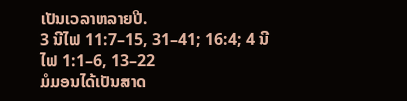ເປັນເວລາຫລາຍປີ.
3 ນີໄຟ 11:7–15, 31–41; 16:4; 4 ນີໄຟ 1:1–6, 13–22
ມໍມອນໄດ້ເປັນສາດ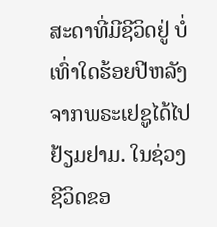ສະດາທີ່ມີຊີວິດຢູ່ ບໍ່ເທົ່າໃດຮ້ອຍປີຫລັງຈາກພຣະເຢຊູໄດ້ໄປຢ້ຽມຢາມ. ໃນຊ່ວງຊີວິດຂອ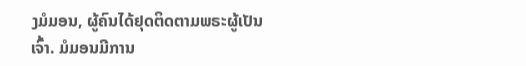ງມໍມອນ, ຜູ້ຄົນໄດ້ຢຸດຕິດຕາມພຣະຜູ້ເປັນເຈົ້າ. ມໍມອນມີການ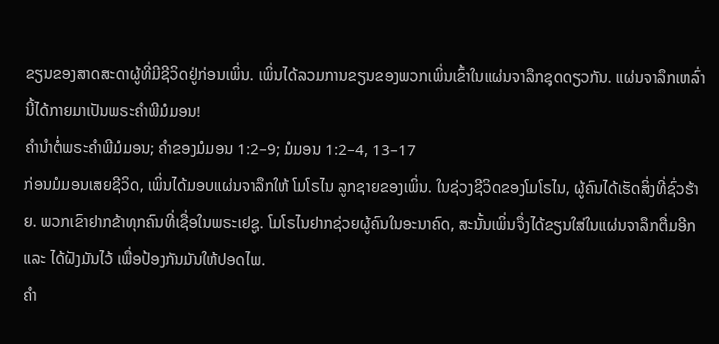ຂຽນຂອງສາດສະດາຜູ້ທີ່ມີຊີວິດຢູ່ກ່ອນເພິ່ນ. ເພິ່ນໄດ້ລວມການຂຽນຂອງພວກເພິ່ນເຂົ້າໃນແຜ່ນຈາລຶກຊຸດດຽວກັນ. ແຜ່ນຈາລຶກເຫລົ່ານີ້ໄດ້ກາຍມາເປັນພຣະຄຳພີມໍມອນ!
ຄຳນຳຕໍ່ພຣະຄຳພີມໍມອນ; ຄຳຂອງມໍມອນ 1:2–9; ມໍມອນ 1:2–4, 13–17
ກ່ອນມໍມອນເສຍຊີວິດ, ເພິ່ນໄດ້ມອບແຜ່ນຈາລຶກໃຫ້ ໂມໂຣໄນ ລູກຊາຍຂອງເພິ່ນ. ໃນຊ່ວງຊີວິດຂອງໂມໂຣໄນ, ຜູ້ຄົນໄດ້ເຮັດສິ່ງທີ່ຊົ່ວຮ້າຍ. ພວກເຂົາຢາກຂ້າທຸກຄົນທີ່ເຊື່ອໃນພຣະເຢຊູ. ໂມໂຣໄນຢາກຊ່ວຍຜູ້ຄົນໃນອະນາຄົດ, ສະນັ້ນເພິ່ນຈຶ່ງໄດ້ຂຽນໃສ່ໃນແຜ່ນຈາລຶກຕື່ມອີກ ແລະ ໄດ້ຝັງມັນໄວ້ ເພື່ອປ້ອງກັນມັນໃຫ້ປອດໄພ.
ຄຳ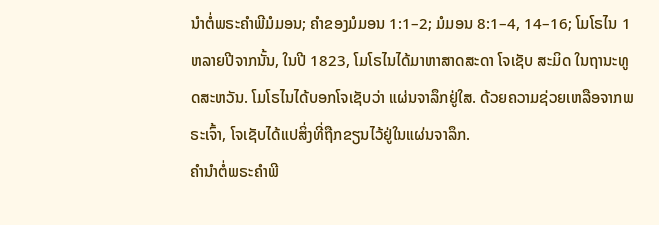ນຳຕໍ່ພຣະຄຳພີມໍມອນ; ຄຳຂອງມໍມອນ 1:1–2; ມໍມອນ 8:1–4, 14–16; ໂມໂຣໄນ 1
ຫລາຍປີຈາກນັ້ນ, ໃນປີ 1823, ໂມໂຣໄນໄດ້ມາຫາສາດສະດາ ໂຈເຊັບ ສະມິດ ໃນຖານະທູດສະຫວັນ. ໂມໂຣໄນໄດ້ບອກໂຈເຊັບວ່າ ແຜ່ນຈາລຶກຢູ່ໃສ. ດ້ວຍຄວາມຊ່ວຍເຫລືອຈາກພຣະເຈົ້າ, ໂຈເຊັບໄດ້ແປສິ່ງທີ່ຖືກຂຽນໄວ້ຢູ່ໃນແຜ່ນຈາລຶກ.
ຄຳນຳຕໍ່ພຣະຄຳພີ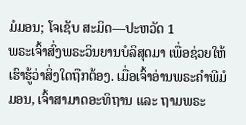ມໍມອນ; ໂຈເຊັບ ສະມິດ—ປະຫວັດ 1
ພຣະເຈົ້າສົ່ງພຣະວິນຍານບໍລິສຸດມາ ເພື່ອຊ່ວຍໃຫ້ເຮົາຮູ້ວ່າສິ່ງໃດຖືກຕ້ອງ. ເມື່ອເຈົ້າອ່ານພຣະຄຳພີມໍມອນ, ເຈົ້າສາມາດອະທິຖານ ແລະ ຖາມພຣະ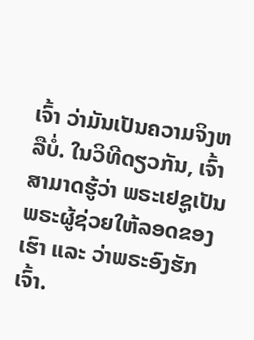ເຈົ້າ ວ່າມັນເປັນຄວາມຈິງຫລືບໍ່. ໃນວິທີດຽວກັນ, ເຈົ້າສາມາດຮູ້ວ່າ ພຣະເຢຊູເປັນພຣະຜູ້ຊ່ວຍໃຫ້ລອດຂອງເຮົາ ແລະ ວ່າພຣະອົງຮັກເຈົ້າ.